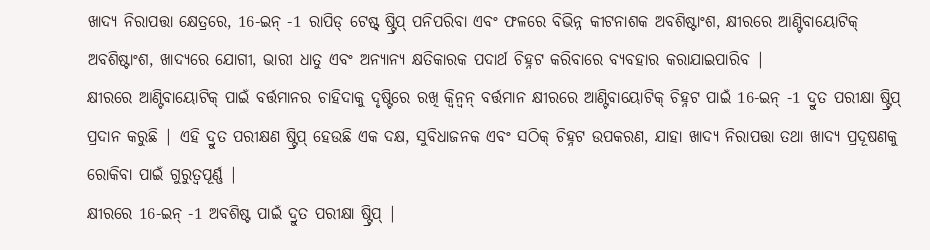ଖାଦ୍ୟ ନିରାପତ୍ତା କ୍ଷେତ୍ରରେ, 16-ଇନ୍ -1 ରାପିଡ୍ ଟେଷ୍ଟ୍ ଷ୍ଟ୍ରିପ୍ ପନିପରିବା ଏବଂ ଫଳରେ ବିଭିନ୍ନ କୀଟନାଶକ ଅବଶିଷ୍ଟାଂଶ, କ୍ଷୀରରେ ଆଣ୍ଟିବାୟୋଟିକ୍ ଅବଶିଷ୍ଟାଂଶ, ଖାଦ୍ୟରେ ଯୋଗୀ, ଭାରୀ ଧାତୁ ଏବଂ ଅନ୍ୟାନ୍ୟ କ୍ଷତିକାରକ ପଦାର୍ଥ ଚିହ୍ନଟ କରିବାରେ ବ୍ୟବହାର କରାଯାଇପାରିବ |
କ୍ଷୀରରେ ଆଣ୍ଟିବାୟୋଟିକ୍ ପାଇଁ ବର୍ତ୍ତମାନର ଚାହିଦାକୁ ଦୃଷ୍ଟିରେ ରଖି କ୍ୱିନ୍ବନ୍ ବର୍ତ୍ତମାନ କ୍ଷୀରରେ ଆଣ୍ଟିବାୟୋଟିକ୍ ଚିହ୍ନଟ ପାଇଁ 16-ଇନ୍ -1 ଦ୍ରୁତ ପରୀକ୍ଷା ଷ୍ଟ୍ରିପ୍ ପ୍ରଦାନ କରୁଛି | ଏହି ଦ୍ରୁତ ପରୀକ୍ଷଣ ଷ୍ଟ୍ରିପ୍ ହେଉଛି ଏକ ଦକ୍ଷ, ସୁବିଧାଜନକ ଏବଂ ସଠିକ୍ ଚିହ୍ନଟ ଉପକରଣ, ଯାହା ଖାଦ୍ୟ ନିରାପତ୍ତା ତଥା ଖାଦ୍ୟ ପ୍ରଦୂଷଣକୁ ରୋକିବା ପାଇଁ ଗୁରୁତ୍ୱପୂର୍ଣ୍ଣ |
କ୍ଷୀରରେ 16-ଇନ୍ -1 ଅବଶିଷ୍ଟ ପାଇଁ ଦ୍ରୁତ ପରୀକ୍ଷା ଷ୍ଟ୍ରିପ୍ |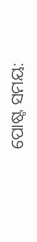ପୋଷ୍ଟ ସମୟ: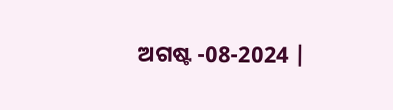ଅଗଷ୍ଟ -08-2024 |